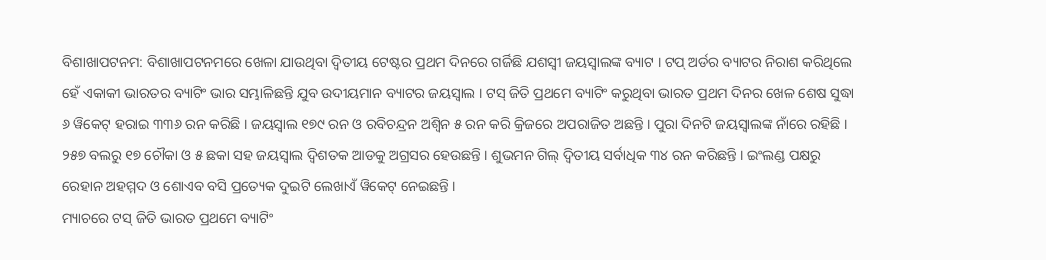ବିଶାଖାପଟନମ: ବିଶାଖାପଟନମରେ ଖେଳା ଯାଉଥିବା ଦ୍ୱିତୀୟ ଟେଷ୍ଟର ପ୍ରଥମ ଦିନରେ ଗର୍ଜିଛି ଯଶସ୍ୱୀ ଜୟସ୍ୱାଲଙ୍କ ବ୍ୟାଟ । ଟପ୍ ଅର୍ଡର ବ୍ୟାଟର ନିରାଶ କରିଥିଲେ ହେଁ ଏକାକୀ ଭାରତର ବ୍ୟାଟିଂ ଭାର ସମ୍ଭାଳିଛନ୍ତି ଯୁବ ଉଦୀୟମାନ ବ୍ୟାଟର ଜୟସ୍ୱାଲ । ଟସ୍ ଜିତି ପ୍ରଥମେ ବ୍ୟାଟିଂ କରୁଥିବା ଭାରତ ପ୍ରଥମ ଦିନର ଖେଳ ଶେଷ ସୁଦ୍ଧା ୬ ୱିକେଟ୍ ହରାଇ ୩୩୬ ରନ କରିଛି । ଜୟସ୍ୱାଲ ୧୭୯ ରନ ଓ ରବିଚନ୍ଦ୍ରନ ଅଶ୍ୱିନ ୫ ରନ କରି କ୍ରିଜରେ ଅପରାଜିତ ଅଛନ୍ତି । ପୁରା ଦିନଟି ଜୟସ୍ୱାଲଙ୍କ ନାଁରେ ରହିଛି । ୨୫୭ ବଲରୁ ୧୭ ଚୌକା ଓ ୫ ଛକା ସହ ଜୟସ୍ୱାଲ ଦ୍ୱିଶତକ ଆଡକୁ ଅଗ୍ରସର ହେଉଛନ୍ତି । ଶୁଭମନ ଗିଲ୍ ଦ୍ୱିତୀୟ ସର୍ବାଧିକ ୩୪ ରନ କରିଛନ୍ତି । ଇଂଲଣ୍ଡ ପକ୍ଷରୁ ରେହାନ ଅହମ୍ମଦ ଓ ଶୋଏବ ବସି ପ୍ରତ୍ୟେକ ଦୁଇଟି ଲେଖାଏଁ ୱିକେଟ୍ ନେଇଛନ୍ତି ।
ମ୍ୟାଚରେ ଟସ୍ ଜିତି ଭାରତ ପ୍ରଥମେ ବ୍ୟାଟିଂ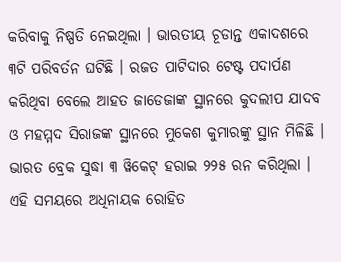କରିବାକୁ ନିଷ୍ପତି ନେଇଥିଲା । ଭାରତୀୟ ଚୂଡାନ୍ତ ଏକାଦଶରେ ୩ଟି ପରିବର୍ତନ ଘଟିଛି । ରଜତ ପାଟିଦାର ଟେଷ୍ଟ ପଦାର୍ପଣ କରିଥିବା ବେଲେ ଆହତ ଜାଡେଜାଙ୍କ ସ୍ଥାନରେ କୁଦଲୀପ ଯାଦବ ଓ ମହମ୍ମଦ ସିରାଜଙ୍କ ସ୍ଥାନରେ ମୁକେଶ କୁମାରଙ୍କୁ ସ୍ଥାନ ମିଳିଛି । ଭାରତ ବ୍ରେକ ସୁଦ୍ଧା ୩ ୱିକେଟ୍ ହରାଇ ୨୨୫ ରନ କରିଥିଲା । ଏହି ସମୟରେ ଅଧିନାୟକ ରୋହିତ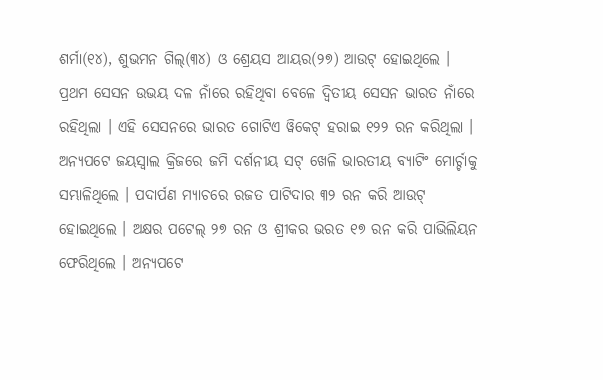ଶର୍ମା(୧୪), ଶୁଭମନ ଗିଲ୍(୩୪) ଓ ଶ୍ରେୟସ ଆୟର(୨୭) ଆଉଟ୍ ହୋଇଥିଲେ । ପ୍ରଥମ ସେସନ ଉଭୟ ଦଳ ନାଁରେ ରହିଥିବା ବେଳେ ଦ୍ୱିତୀୟ ସେସନ ଭାରତ ନାଁରେ ରହିଥିଲା । ଏହି ସେସନରେ ଭାରତ ଗୋଟିଏ ୱିକେଟ୍ ହରାଇ ୧୨୨ ରନ କରିଥିଲା ।
ଅନ୍ୟପଟେ ଜୟସ୍ୱାଲ କ୍ରିଜରେ ଜମି ଦର୍ଶନୀୟ ସଟ୍ ଖେଳି ଭାରତୀୟ ବ୍ୟାଟିଂ ମୋର୍ଚ୍ଚାକୁ ସମ୍ଭାଳିଥିଲେ । ପଦାର୍ପଣ ମ୍ୟାଚରେ ରଜତ ପାଟିଦାର ୩୨ ରନ କରି ଆଉଟ୍ ହୋଇଥିଲେ । ଅକ୍ଷର ପଟେଲ୍ ୨୭ ରନ ଓ ଶ୍ରୀକର ଭରତ ୧୭ ରନ କରି ପାଭିଲିୟନ ଫେରିଥିଲେ । ଅନ୍ୟପଟେ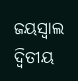ଜୟସ୍ୱାଲ ଦ୍ୱିତୀୟ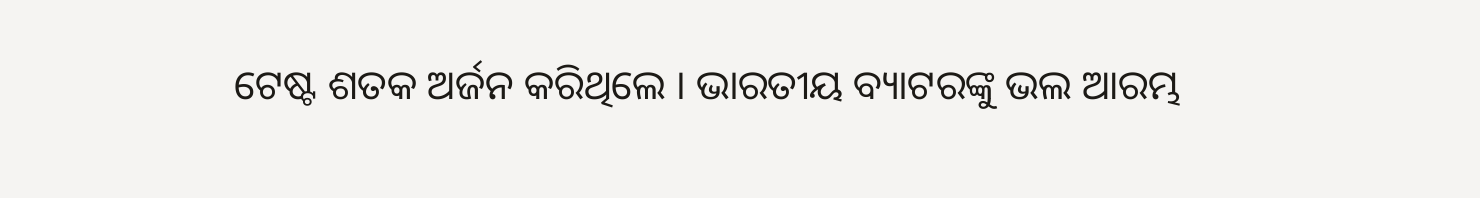ଟେଷ୍ଟ ଶତକ ଅର୍ଜନ କରିଥିଲେ । ଭାରତୀୟ ବ୍ୟାଟରଙ୍କୁ ଭଲ ଆରମ୍ଭ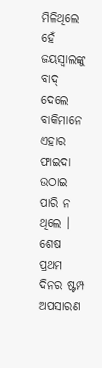ମିଳିଥିଲେ ହେଁ ଜୟସ୍ୱାଲଙ୍କୁ ବାଦ୍ ଦେଲେ ବାକିମାନେ ଏହାର ଫାଇଦା ଉଠାଇ ପାରି ନ ଥିଲେ । ଶେଷ ପ୍ରଥମ ଦିନର ଷ୍ଟମ୍ପ ଅପସାରଣ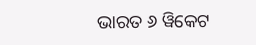ଭାରତ ୬ ୱିକେଟ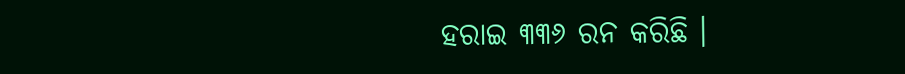ହରାଇ ୩୩୬ ରନ କରିଛି ।